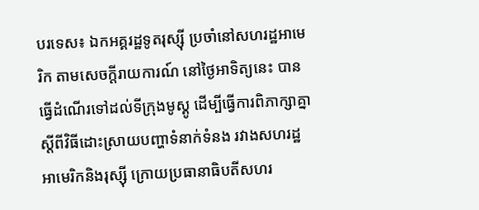បរទេស៖ ឯកអគ្គរដ្ឋទូតរុស្ស៊ី ប្រចាំនៅសហរដ្ឋអាមេរិក តាមសេចក្តីរាយការណ៍ នៅថ្ងៃអាទិត្យនេះ បានធ្វើដំណើរទៅដល់ទីក្រុងមូស្គូ ដើម្បីធ្វើការពិភាក្សាគ្នា ស្តីពីវិធីដោះស្រាយបញ្ហាទំនាក់ទំនង រវាងសហរដ្ឋអាមេរិកនិងរុស្ស៊ី ក្រោយប្រធានាធិបតីសហរ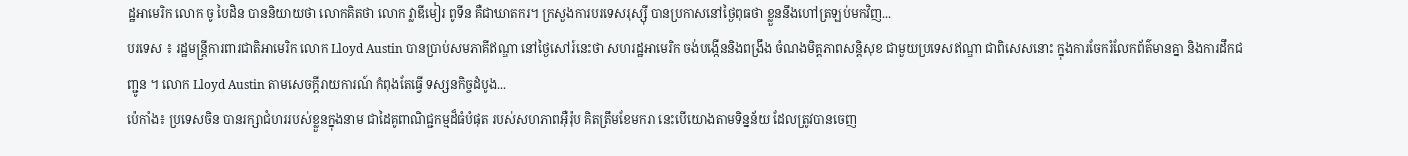ដ្ឋអាមេរិក លោក ចូ បៃដិន បាននិយាយថា លោកគិតថា លោក វ្លាឌីមៀរ ពូទីន គឺជាឃាតករ។ ក្រសួងការបរទេសរុស្ស៊ី បានប្រកាសនៅថ្ងៃពុធថា ខ្លួននឹងហៅត្រឡប់មកវិញ...
បរទេស ៖ រដ្ឋមន្ត្រីការពារជាតិអាមេរិក លោក Lloyd Austin បានប្រាប់សមភាគីឥណ្ឌា នៅថ្ងៃសៅរ៍នេះថា សហរដ្ឋអាមេរិក ចង់បង្កើននិងពង្រឹង ចំណងមិត្តភាពសន្តិសុខ ជាមួយប្រទេសឥណ្ឌា ជាពិសេសនោះ ក្នុងការចែករំលែកព័ត៌មានគ្នា និងការដឹកជញ្ជូន ។ លោក Lloyd Austin តាមសេចក្តីរាយការណ៍ កំពុងតែធ្វើ ទស្សនកិច្ចដំបូង...
ប៉េកាំង៖ ប្រទេសចិន បានរក្សាជំហររបស់ខ្លួនក្នុងនាម ជាដៃគូពាណិជ្ជកម្មដ៏ធំបំផុត របស់សហភាពអ៊ឺរ៉ុប គិតត្រឹមខែមករា នេះបើយោងតាមទិន្នន័យ ដែលត្រូវបានចេញ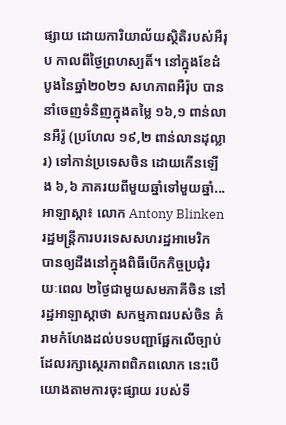ផ្សាយ ដោយការិយាល័យស្ថិតិរបស់អឺរុប កាលពីថ្ងៃព្រហស្បតិ៍។ នៅក្នុងខែដំបូងនៃឆ្នាំ២០២១ សហភាពអឺរ៉ុប បាននាំចេញទំនិញក្នុងតម្លៃ ១៦,១ ពាន់លានអឺរ៉ូ (ប្រហែល ១៩,២ ពាន់លានដុល្លារ) ទៅកាន់ប្រទេសចិន ដោយកើនឡើង ៦,៦ ភាគរយពីមួយឆ្នាំទៅមួយឆ្នាំ...
អាឡាស្កា៖ លោក Antony Blinken រដ្ឋមន្រ្តីការបរទេសសហរដ្ឋអាមេរិក បានឲ្យដឹងនៅក្នុងពិធីបើកកិច្ចប្រជុំរយៈពេល ២ថ្ងៃជាមួយសមភាគីចិន នៅរដ្ឋអាឡាស្កាថា សកម្មភាពរបស់ចិន គំរាមកំហែងដល់បទបញ្ជាផ្អែកលើច្បាប់ ដែលរក្សាស្ថេរភាពពិភពលោក នេះបើយោងតាមការចុះផ្សាយ របស់ទី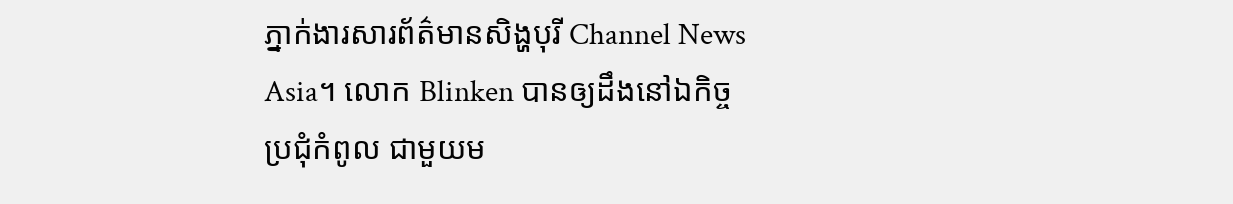ភ្នាក់ងារសារព័ត៌មានសិង្ហបុរី Channel News Asia។ លោក Blinken បានឲ្យដឹងនៅឯកិច្ចប្រជុំកំពូល ជាមួយម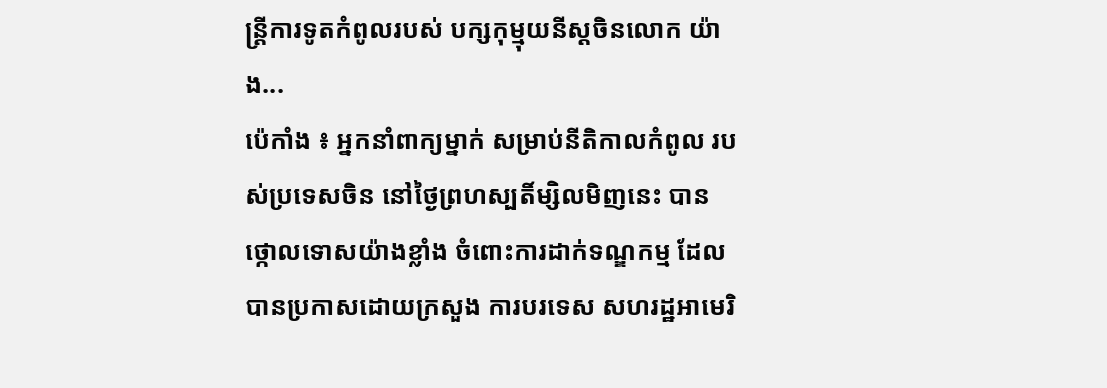ន្ត្រីការទូតកំពូលរបស់ បក្សកុម្មុយនីស្តចិនលោក យ៉ាង...
ប៉េកាំង ៖ អ្នកនាំពាក្យម្នាក់ សម្រាប់នីតិកាលកំពូល របស់ប្រទេសចិន នៅថ្ងៃព្រហស្បតិ៍ម្សិលមិញនេះ បានថ្កោលទោសយ៉ាងខ្លាំង ចំពោះការដាក់ទណ្ឌកម្ម ដែលបានប្រកាសដោយក្រសួង ការបរទេស សហរដ្ឋអាមេរិ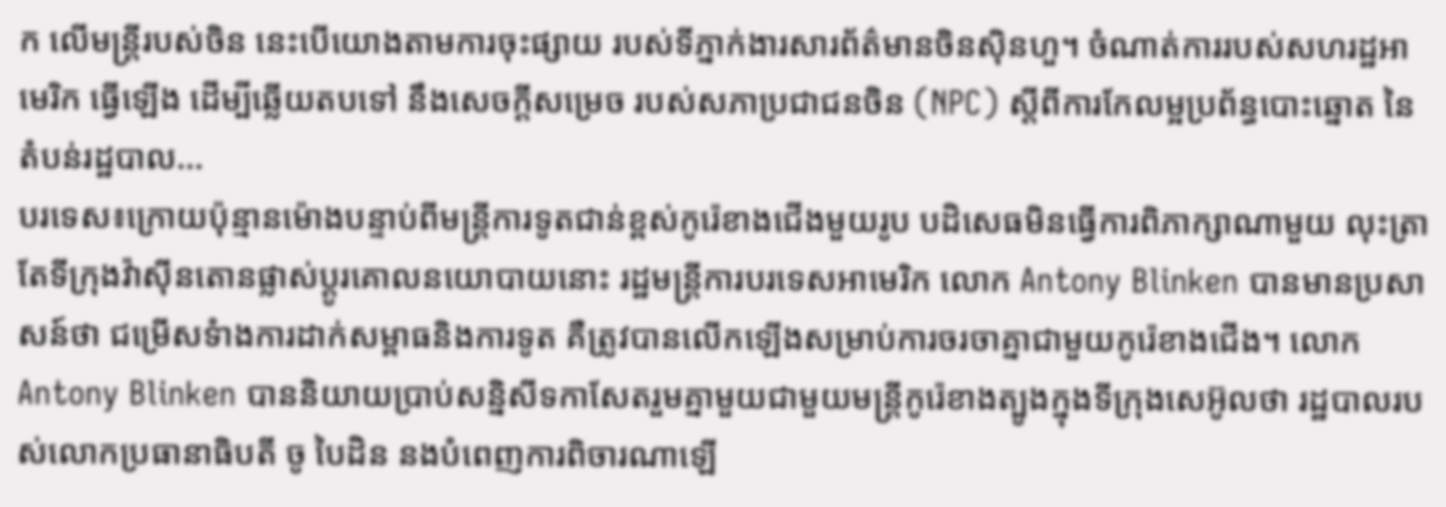ក លើមន្ត្រីរបស់ចិន នេះបើយោងតាមការចុះផ្សាយ របស់ទីភ្នាក់ងារសារព័ត៌មានចិនស៊ិនហួ។ ចំណាត់ការរបស់សហរដ្ឋអាមេរិក ធ្វើឡើង ដើម្បីឆ្លើយតបទៅ នឹងសេចក្តីសម្រេច របស់សភាប្រជាជនចិន (NPC) ស្តីពីការកែលម្អប្រព័ន្ធបោះឆ្នោត នៃតំបន់រដ្ឋបាល...
បរទេស៖ក្រោយប៉ុន្មានម៉ោងបន្ទាប់ពីមន្ត្រីការទូតជាន់ខ្ពស់កូរ៉េខាងជើងមួយរូប បដិសេធមិនធ្វើការពិភាក្សាណាមួយ លុះត្រាតែទីក្រុងវ៉ាស៊ីនតោនផ្លាស់ប្តូរគោលនយោបាយនោះ រដ្ឋមន្ត្រីការបរទេសអាមេរិក លោក Antony Blinken បានមានប្រសាសន៍ថា ជម្រើសទំាងការដាក់សម្ពាធនិងការទូត គឺត្រូវបានលើកឡើងសម្រាប់ការចរចាគ្នាជាមួយកូរ៉េខាងជើង។ លោក Antony Blinken បាននិយាយប្រាប់សន្និសីទកាសែតរួមគ្នាមួយជាមួយមន្ត្រីកូរ៉េខាងត្បូងក្នុងទីក្រុងសេអ៊ូលថា រដ្ឋបាលរបស់លោកប្រធានាធិបតី ចូ បៃដិន នងបំពេញការពិចារណាឡើ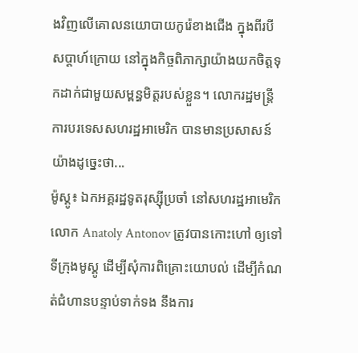ងវិញលើគោលនយោបាយកូរ៉េខាងជើង ក្នុងពីរបីសប្ដាហ៍ក្រោយ នៅក្នុងកិច្ចពិភាក្សាយ៉ាងយកចិត្តទុកដាក់ជាមួយសម្ពន្ធមិត្តរបស់ខ្លួន។ លោករដ្ឋមន្ត្រីការបរទេសសហរដ្ឋអាមេរិក បានមានប្រសាសន៍យ៉ាងដូច្នេះថា...
ម៉ូស្គូ៖ ឯកអគ្គរដ្ឋទូតរុស្ស៊ីប្រចាំ នៅសហរដ្ឋអាមេរិកលោក Anatoly Antonov ត្រូវបានកោះហៅ ឲ្យទៅទីក្រុងមូស្គូ ដើម្បីសុំការពិគ្រោះយោបល់ ដើម្បីកំណត់ជំហានបន្ទាប់ទាក់ទង នឹងការ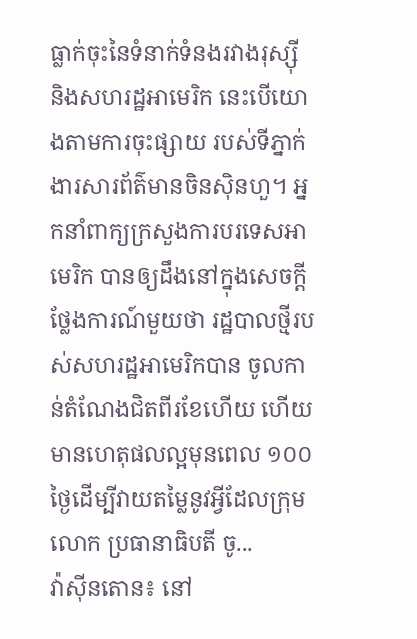ធ្លាក់ចុះនៃទំនាក់ទំនងរវាងរុស្ស៊ី និងសហរដ្ឋអាមេរិក នេះបើយោងតាមការចុះផ្សាយ របស់ទីភ្នាក់ងារសារព័ត៌មានចិនស៊ិនហួ។ អ្នកនាំពាក្យក្រសួងការបរទេសអាមេរិក បានឲ្យដឹងនៅក្នុងសេចក្តីថ្លែងការណ៍មួយថា រដ្ឋបាលថ្មីរបស់សហរដ្ឋអាមេរិកបាន ចូលកាន់តំណែងជិតពីរខែហើយ ហើយមានហេតុផលល្អមុនពេល ១០០ ថ្ងៃដើម្បីវាយតម្លៃនូវអ្វីដែលក្រុមលោក ប្រធានាធិបតី ចូ...
វ៉ាស៊ីនតោន៖ នៅ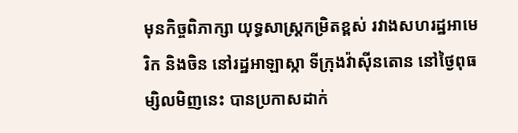មុនកិច្ចពិភាក្សា យុទ្ធសាស្ត្រកម្រិតខ្ពស់ រវាងសហរដ្ឋអាមេរិក និងចិន នៅរដ្ឋអាឡាស្កា ទីក្រុងវ៉ាស៊ីនតោន នៅថ្ងៃពុធម្សិលមិញនេះ បានប្រកាសដាក់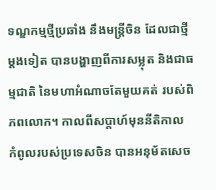ទណ្ឌកម្មថ្មីប្រឆាំង នឹងមន្រ្តីចិន ដែលជាថ្មីម្តងទៀត បានបង្ហាញពីការសម្លុត និងជាធម្មជាតិ នៃមហាអំណាចតែមួយគត់ របស់ពិភពលោក។ កាលពីសប្តាហ៍មុននីតិកាល កំពូលរបស់ប្រទេសចិន បានអនុម័តសេច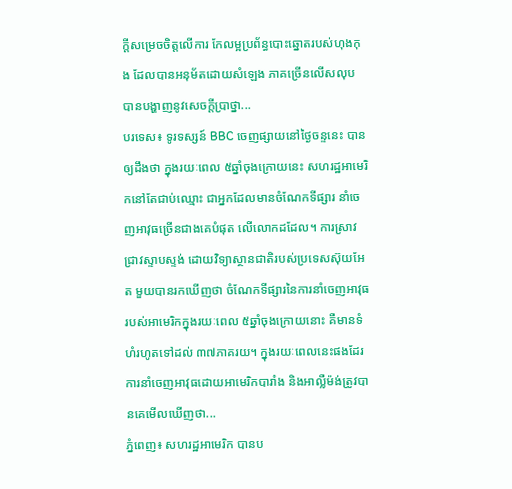ក្តីសម្រេចចិត្តលើការ កែលម្អប្រព័ន្ធបោះឆ្នោតរបស់ហុងកុង ដែលបានអនុម័តដោយសំឡេង ភាគច្រើនលើសលុប បានបង្ហាញនូវសេចក្តីប្រាថ្នា...
បរទេស៖ ទូរទស្សន៍ BBC ចេញផ្សាយនៅថ្ងៃចន្ទនេះ បានឲ្យដឹងថា ក្នុងរយៈពេល ៥ឆ្នាំចុងក្រោយនេះ សហរដ្ឋអាមេរិកនៅតែជាប់ឈ្មោះ ជាអ្នកដែលមានចំណែកទីផ្សារ នាំចេញអាវុធច្រើនជាងគេបំផុត លើលោកដដែល។ ការស្រាវជ្រាវស្ទាបស្ទង់ ដោយវិទ្យាស្ថានជាតិរបស់ប្រទេសស៊ុយអែត មួយបានរកឃើញថា ចំណែកទីផ្សារនៃការនាំចេញអាវុធ របស់អាមេរិកក្នុងរយៈពេល ៥ឆ្នាំចុងក្រោយនោះ គឺមានទំហំរហូតទៅដល់ ៣៧ភាគរយ។ ក្នុងរយៈពេលនេះផងដែរ ការនាំចេញអាវុធដោយអាមេរិកបារាំង និងអាល្លឺម៉ង់ត្រូវបានគេមើលឃើញថា...
ភ្នំពេញ៖ សហរដ្ឋអាមេរិក បានប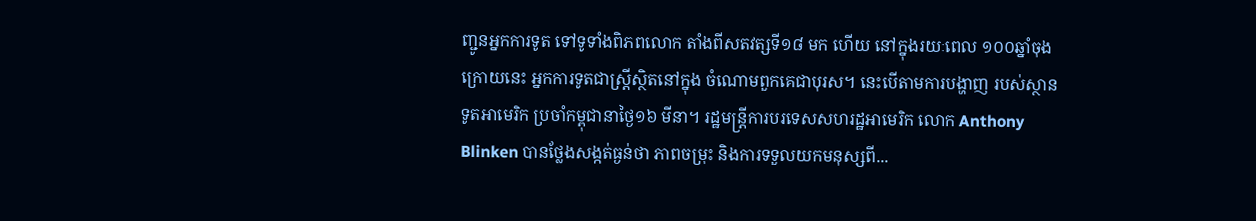ញ្ជូនអ្នកការទូត ទៅទូទាំងពិភពលោក តាំងពីសតវត្សទី១៨ មក ហើយ នៅក្នុងរយៈពេល ១០០ឆ្នាំចុងក្រោយនេះ អ្នកការទូតជាស្រ្តីស្ថិតនៅក្នុង ចំណោមពួកគេជាបុរស។ នេះបើតាមការបង្ហាញ របស់ស្ថានទូតអាមេរិក ប្រចាំកម្ពុជានាថ្ងៃ១៦ មីនា។ រដ្ឋមន្រ្តីការបរទេសសហរដ្ឋអាមេរិក លោក Anthony Blinken បានថ្លែងសង្កត់ធ្ងន់ថា ភាពចម្រុះ និងការទទួលយកមនុស្សពី...